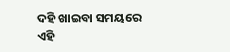ଦହି ଖାଇବା ସମୟରେ ଏହି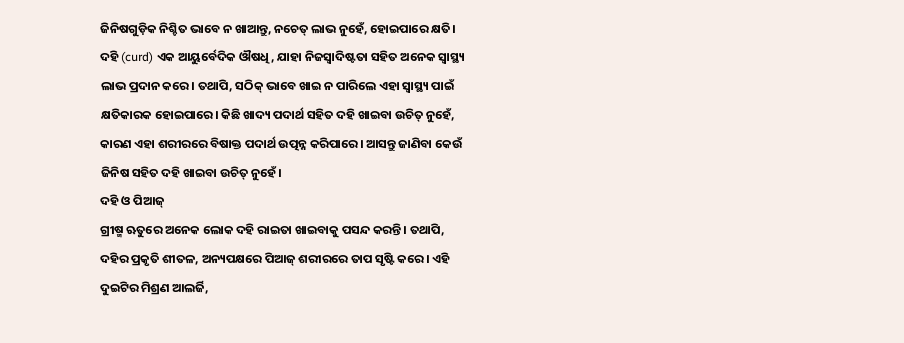ଜିନିଷଗୁଡ଼ିକ ନିଶ୍ଚିତ ଭାବେ ନ ଖାଆନ୍ତୁ, ନଚେତ୍ ଲାଭ ନୁହେଁ, ହୋଇପାରେ କ୍ଷତି।
ଦହି (curd) ଏକ ଆୟୁର୍ବେଦିକ ଔଷଧି, ଯାହା ନିଜସ୍ୱାଦିଷ୍ଟତା ସହିତ ଅନେକ ସ୍ୱାସ୍ଥ୍ୟ ଲାଭ ପ୍ରଦାନ କରେ। ତଥାପି, ସଠିକ୍ ଭାବେ ଖାଇ ନ ପାରିଲେ ଏହା ସ୍ୱାସ୍ଥ୍ୟ ପାଇଁ କ୍ଷତିକାରକ ହୋଇପାରେ। କିଛି ଖାଦ୍ୟ ପଦାର୍ଥ ସହିତ ଦହି ଖାଇବା ଉଚିତ୍ ନୁହେଁ, କାରଣ ଏହା ଶରୀରରେ ବିଷାକ୍ତ ପଦାର୍ଥ ଉତ୍ପନ୍ନ କରିପାରେ। ଆସନ୍ତୁ ଜାଣିବା କେଉଁ ଜିନିଷ ସହିତ ଦହି ଖାଇବା ଉଚିତ୍ ନୁହେଁ।
ଦହି ଓ ପିଆଜ୍
ଗ୍ରୀଷ୍ମ ଋତୁରେ ଅନେକ ଲୋକ ଦହି ରାଇତା ଖାଇବାକୁ ପସନ୍ଦ କରନ୍ତି। ତଥାପି, ଦହିର ପ୍ରକୃତି ଶୀତଳ, ଅନ୍ୟପକ୍ଷରେ ପିଆଜ୍ ଶରୀରରେ ତାପ ସୃଷ୍ଟି କରେ। ଏହି ଦୁଇଟିର ମିଶ୍ରଣ ଆଲର୍ଜି,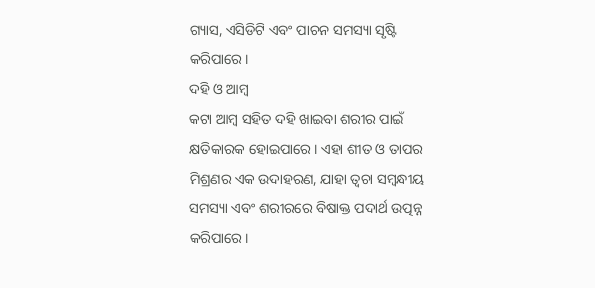ଗ୍ୟାସ, ଏସିଡିଟି ଏବଂ ପାଚନ ସମସ୍ୟା ସୃଷ୍ଟି କରିପାରେ।
ଦହି ଓ ଆମ୍ବ
କଟା ଆମ୍ବ ସହିତ ଦହି ଖାଇବା ଶରୀର ପାଇଁ କ୍ଷତିକାରକ ହୋଇପାରେ। ଏହା ଶୀତ ଓ ତାପର ମିଶ୍ରଣର ଏକ ଉଦାହରଣ, ଯାହା ତ୍ୱଚା ସମ୍ବନ୍ଧୀୟ ସମସ୍ୟା ଏବଂ ଶରୀରରେ ବିଷାକ୍ତ ପଦାର୍ଥ ଉତ୍ପନ୍ନ କରିପାରେ।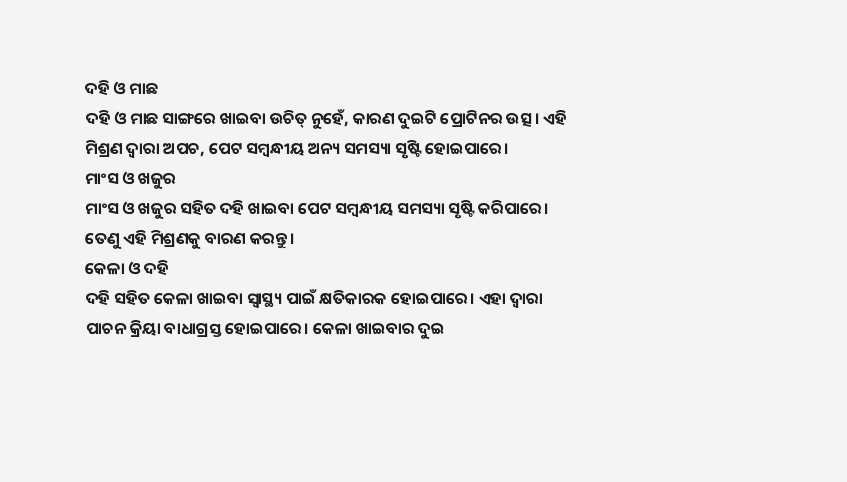ଦହି ଓ ମାଛ
ଦହି ଓ ମାଛ ସାଙ୍ଗରେ ଖାଇବା ଉଚିତ୍ ନୁହେଁ, କାରଣ ଦୁଇଟି ପ୍ରୋଟିନର ଉତ୍ସ। ଏହି ମିଶ୍ରଣ ଦ୍ୱାରା ଅପଚ, ପେଟ ସମ୍ବନ୍ଧୀୟ ଅନ୍ୟ ସମସ୍ୟା ସୃଷ୍ଟି ହୋଇପାରେ।
ମାଂସ ଓ ଖଜୁର
ମାଂସ ଓ ଖଜୁର ସହିତ ଦହି ଖାଇବା ପେଟ ସମ୍ବନ୍ଧୀୟ ସମସ୍ୟା ସୃଷ୍ଟି କରିପାରେ। ତେଣୁ ଏହି ମିଶ୍ରଣକୁ ବାରଣ କରନ୍ତୁ।
କେଳା ଓ ଦହି
ଦହି ସହିତ କେଳା ଖାଇବା ସ୍ୱାସ୍ଥ୍ୟ ପାଇଁ କ୍ଷତିକାରକ ହୋଇପାରେ। ଏହା ଦ୍ୱାରା ପାଚନ କ୍ରିୟା ବାଧାଗ୍ରସ୍ତ ହୋଇପାରେ। କେଳା ଖାଇବାର ଦୁଇ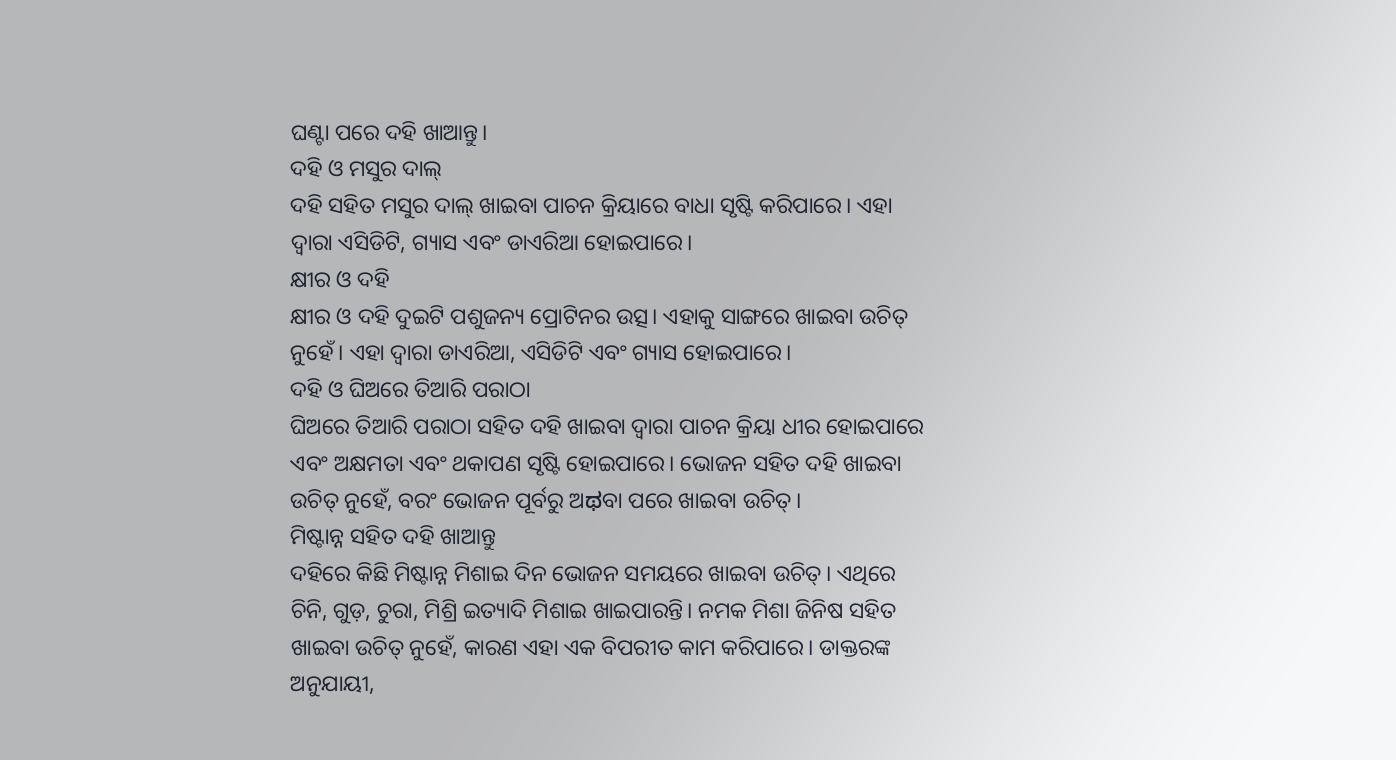ଘଣ୍ଟା ପରେ ଦହି ଖାଆନ୍ତୁ।
ଦହି ଓ ମସୁର ଦାଲ୍
ଦହି ସହିତ ମସୁର ଦାଲ୍ ଖାଇବା ପାଚନ କ୍ରିୟାରେ ବାଧା ସୃଷ୍ଟି କରିପାରେ। ଏହା ଦ୍ୱାରା ଏସିଡିଟି, ଗ୍ୟାସ ଏବଂ ଡାଏରିଆ ହୋଇପାରେ।
କ୍ଷୀର ଓ ଦହି
କ୍ଷୀର ଓ ଦହି ଦୁଇଟି ପଶୁଜନ୍ୟ ପ୍ରୋଟିନର ଉତ୍ସ। ଏହାକୁ ସାଙ୍ଗରେ ଖାଇବା ଉଚିତ୍ ନୁହେଁ। ଏହା ଦ୍ୱାରା ଡାଏରିଆ, ଏସିଡିଟି ଏବଂ ଗ୍ୟାସ ହୋଇପାରେ।
ଦହି ଓ ଘିଅରେ ତିଆରି ପରାଠା
ଘିଅରେ ତିଆରି ପରାଠା ସହିତ ଦହି ଖାଇବା ଦ୍ୱାରା ପାଚନ କ୍ରିୟା ଧୀର ହୋଇପାରେ ଏବଂ ଅକ୍ଷମତା ଏବଂ ଥକାପଣ ସୃଷ୍ଟି ହୋଇପାରେ। ଭୋଜନ ସହିତ ଦହି ଖାଇବା ଉଚିତ୍ ନୁହେଁ, ବରଂ ଭୋଜନ ପୂର୍ବରୁ ଅಥବା ପରେ ଖାଇବା ଉଚିତ୍।
ମିଷ୍ଟାନ୍ନ ସହିତ ଦହି ଖାଆନ୍ତୁ
ଦହିରେ କିଛି ମିଷ୍ଟାନ୍ନ ମିଶାଇ ଦିନ ଭୋଜନ ସମୟରେ ଖାଇବା ଉଚିତ୍। ଏଥିରେ ଚିନି, ଗୁଡ଼, ଚୁରା, ମିଶ୍ରି ଇତ୍ୟାଦି ମିଶାଇ ଖାଇପାରନ୍ତି। ନମକ ମିଶା ଜିନିଷ ସହିତ ଖାଇବା ଉଚିତ୍ ନୁହେଁ, କାରଣ ଏହା ଏକ ବିପରୀତ କାମ କରିପାରେ। ଡାକ୍ତରଙ୍କ ଅନୁଯାୟୀ,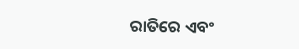ରାତିରେ ଏବଂ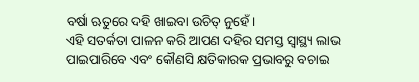ବର୍ଷା ଋତୁରେ ଦହି ଖାଇବା ଉଚିତ୍ ନୁହେଁ।
ଏହି ସତର୍କତା ପାଳନ କରି ଆପଣ ଦହିର ସମସ୍ତ ସ୍ୱାସ୍ଥ୍ୟ ଲାଭ ପାଇପାରିବେ ଏବଂ କୌଣସି କ୍ଷତିକାରକ ପ୍ରଭାବରୁ ବଚାଇ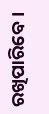ରଖିପାରିବେ।